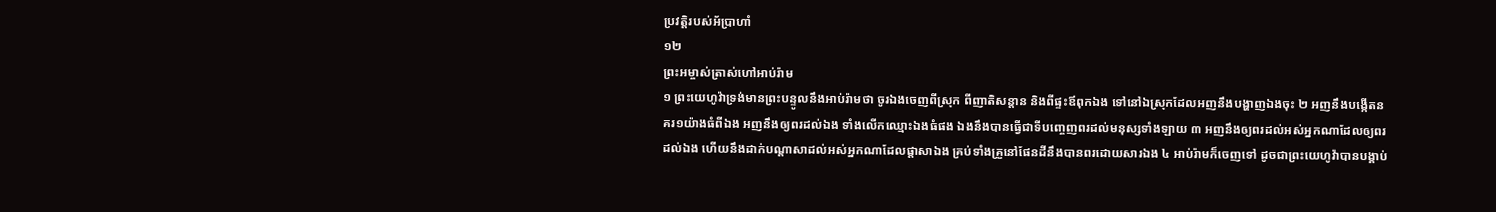ប្រវត្តិរបស់អ័ប្រាហាំ
១២
ព្រះអម្ចាស់ត្រាស់ហៅអាប់រ៉ាម
១ ព្រះយេហូវ៉ាទ្រង់មានព្រះបន្ទូលនឹងអាប់រ៉ាមថា ចូរឯងចេញពីស្រុក ពីញាតិសន្តាន និងពីផ្ទះឪពុកឯង ទៅនៅឯស្រុកដែលអញនឹងបង្ហាញឯងចុះ ២ អញនឹងបង្កើតនគរ១យ៉ាងធំពីឯង អញនឹងឲ្យពរដល់ឯង ទាំងលើកឈ្មោះឯងធំផង ឯងនឹងបានធ្វើជាទីបញ្ចេញពរដល់មនុស្សទាំងឡាយ ៣ អញនឹងឲ្យពរដល់អស់អ្នកណាដែលឲ្យពរដល់ឯង ហើយនឹងដាក់បណ្តាសាដល់អស់អ្នកណាដែលផ្តាសាឯង គ្រប់ទាំងគ្រួនៅផែនដីនឹងបានពរដោយសារឯង ៤ អាប់រ៉ាមក៏ចេញទៅ ដូចជាព្រះយេហូវ៉ាបានបង្គាប់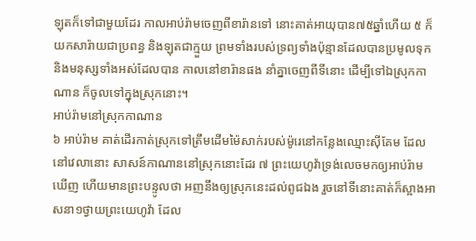ឡុតក៏ទៅជាមួយដែរ កាលអាប់រ៉ាមចេញពីខារ៉ានទៅ នោះគាត់អាយុបាន៧៥ឆ្នាំហើយ ៥ ក៏យកសារ៉ាយជាប្រពន្ធ និងឡុតជាក្មួយ ព្រមទាំងរបស់ទ្រព្យទាំងប៉ុន្មានដែលបានប្រមូលទុក និងមនុស្សទាំងអស់ដែលបាន កាលនៅខារ៉ានផង នាំគ្នាចេញពីទីនោះ ដើម្បីទៅឯស្រុកកាណាន ក៏ចូលទៅក្នុងស្រុកនោះ។
អាប់រ៉ាមនៅស្រុកកាណាន
៦ អាប់រ៉ាម គាត់ដើរកាត់ស្រុកទៅត្រឹមដើមម៉ៃសាក់របស់ម៉ូរេនៅកន្លែងឈ្មោះស៊ីគែម ដែលនៅវេលានោះ សាសន៍កាណាននៅស្រុកនោះដែរ ៧ ព្រះយេហូវ៉ាទ្រង់លេចមកឲ្យអាប់រ៉ាមឃើញ ហើយមានព្រះបន្ទូលថា អញនឹងឲ្យស្រុកនេះដល់ពូជឯង រួចនៅទីនោះគាត់ក៏ស្អាងអាសនា១ថ្វាយព្រះយេហូវ៉ា ដែល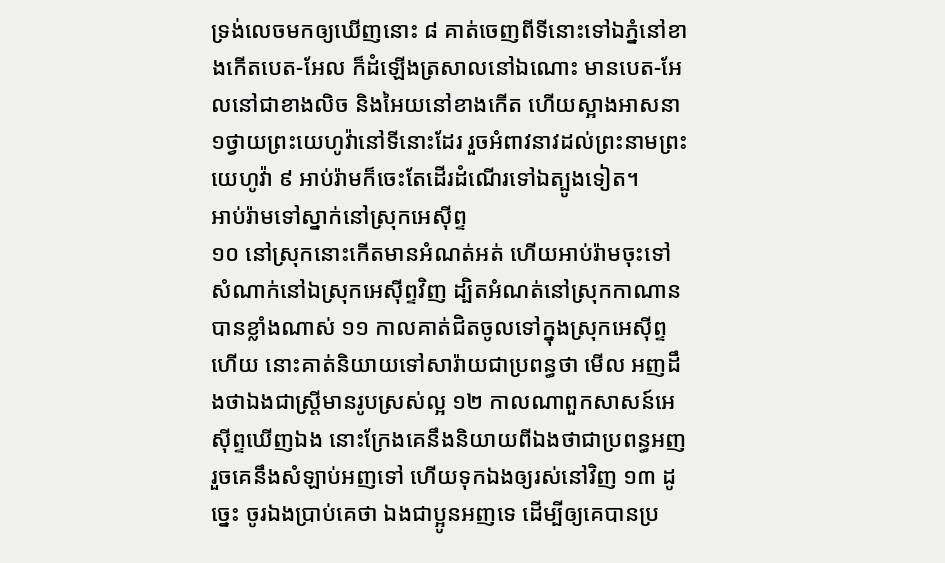ទ្រង់លេចមកឲ្យឃើញនោះ ៨ គាត់ចេញពីទីនោះទៅឯភ្នំនៅខាងកើតបេត-អែល ក៏ដំឡើងត្រសាលនៅឯណោះ មានបេត-អែលនៅជាខាងលិច និងអៃយនៅខាងកើត ហើយស្អាងអាសនា១ថ្វាយព្រះយេហូវ៉ានៅទីនោះដែរ រួចអំពាវនាវដល់ព្រះនាមព្រះយេហូវ៉ា ៩ អាប់រ៉ាមក៏ចេះតែដើរដំណើរទៅឯត្បូងទៀត។
អាប់រ៉ាមទៅស្នាក់នៅស្រុកអេស៊ីព្ទ
១០ នៅស្រុកនោះកើតមានអំណត់អត់ ហើយអាប់រ៉ាមចុះទៅសំណាក់នៅឯស្រុកអេស៊ីព្ទវិញ ដ្បិតអំណត់នៅស្រុកកាណានបានខ្លាំងណាស់ ១១ កាលគាត់ជិតចូលទៅក្នុងស្រុកអេស៊ីព្ទហើយ នោះគាត់និយាយទៅសារ៉ាយជាប្រពន្ធថា មើល អញដឹងថាឯងជាស្ត្រីមានរូបស្រស់ល្អ ១២ កាលណាពួកសាសន៍អេស៊ីព្ទឃើញឯង នោះក្រែងគេនឹងនិយាយពីឯងថាជាប្រពន្ធអញ រួចគេនឹងសំឡាប់អញទៅ ហើយទុកឯងឲ្យរស់នៅវិញ ១៣ ដូច្នេះ ចូរឯងប្រាប់គេថា ឯងជាប្អូនអញទេ ដើម្បីឲ្យគេបានប្រ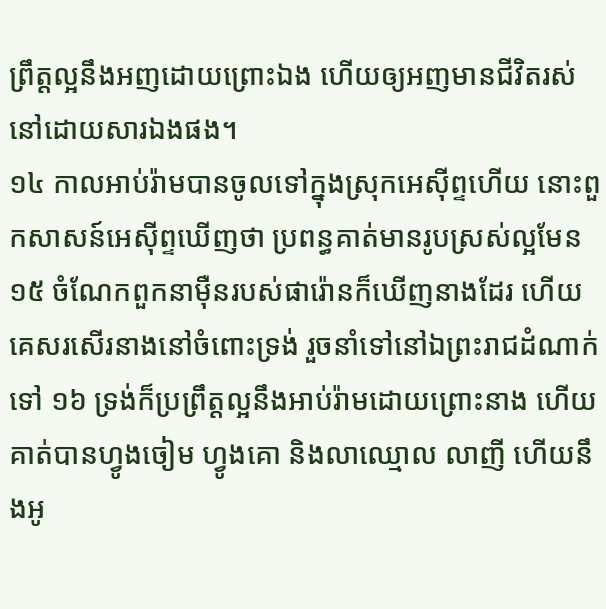ព្រឹត្តល្អនឹងអញដោយព្រោះឯង ហើយឲ្យអញមានជីវិតរស់នៅដោយសារឯងផង។
១៤ កាលអាប់រ៉ាមបានចូលទៅក្នុងស្រុកអេស៊ីព្ទហើយ នោះពួកសាសន៍អេស៊ីព្ទឃើញថា ប្រពន្ធគាត់មានរូបស្រស់ល្អមែន ១៥ ចំណែកពួកនាម៉ឺនរបស់ផារ៉ោនក៏ឃើញនាងដែរ ហើយគេសរសើរនាងនៅចំពោះទ្រង់ រួចនាំទៅនៅឯព្រះរាជដំណាក់ទៅ ១៦ ទ្រង់ក៏ប្រព្រឹត្តល្អនឹងអាប់រ៉ាមដោយព្រោះនាង ហើយគាត់បានហ្វូងចៀម ហ្វូងគោ និងលាឈ្មោល លាញី ហើយនឹងអូ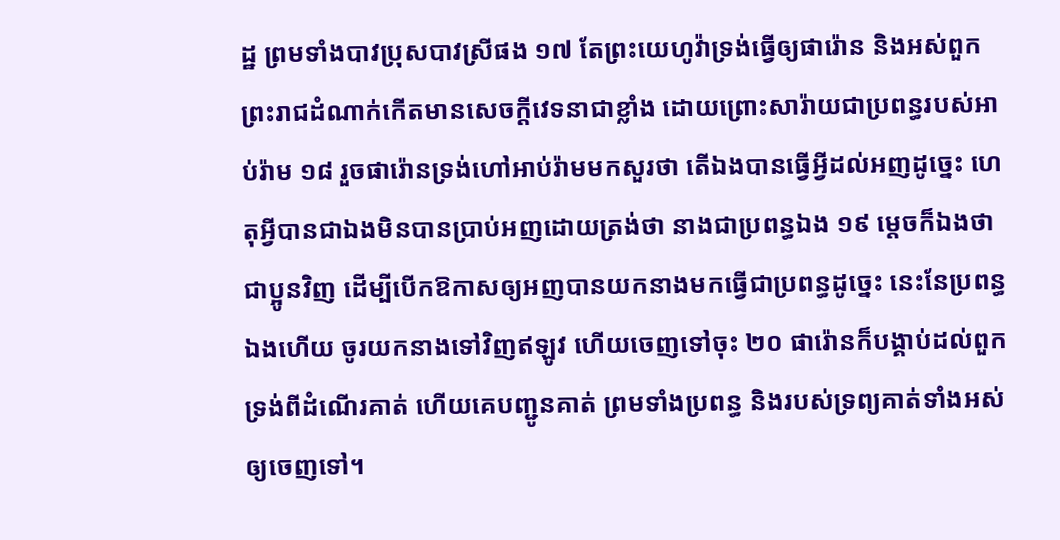ដ្ឋ ព្រមទាំងបាវប្រុសបាវស្រីផង ១៧ តែព្រះយេហូវ៉ាទ្រង់ធ្វើឲ្យផារ៉ោន និងអស់ពួកព្រះរាជដំណាក់កើតមានសេចក្តីវេទនាជាខ្លាំង ដោយព្រោះសារ៉ាយជាប្រពន្ធរបស់អាប់រ៉ាម ១៨ រួចផារ៉ោនទ្រង់ហៅអាប់រ៉ាមមកសួរថា តើឯងបានធ្វើអ្វីដល់អញដូច្នេះ ហេតុអ្វីបានជាឯងមិនបានប្រាប់អញដោយត្រង់ថា នាងជាប្រពន្ធឯង ១៩ ម្តេចក៏ឯងថាជាប្អូនវិញ ដើម្បីបើកឱកាសឲ្យអញបានយកនាងមកធ្វើជាប្រពន្ធដូច្នេះ នេះនែប្រពន្ធឯងហើយ ចូរយកនាងទៅវិញឥឡូវ ហើយចេញទៅចុះ ២០ ផារ៉ោនក៏បង្គាប់ដល់ពួកទ្រង់ពីដំណើរគាត់ ហើយគេបញ្ជូនគាត់ ព្រមទាំងប្រពន្ធ និងរបស់ទ្រព្យគាត់ទាំងអស់ឲ្យចេញទៅ។